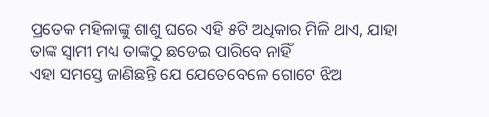ପ୍ରତେକ ମହିଳାଙ୍କୁ ଶାଶୁ ଘରେ ଏହି ୫ଟି ଅଧିକାର ମିଳି ଥାଏ, ଯାହା ତାଙ୍କ ସ୍ଵାମୀ ମଧ୍ୟ ତାଙ୍କଠୁ ଛଡେଇ ପାରିବେ ନାହିଁ
ଏହା ସମସ୍ତେ ଜାଣିଛନ୍ତି ଯେ ଯେତେବେଳେ ଗୋଟେ ଝିଅ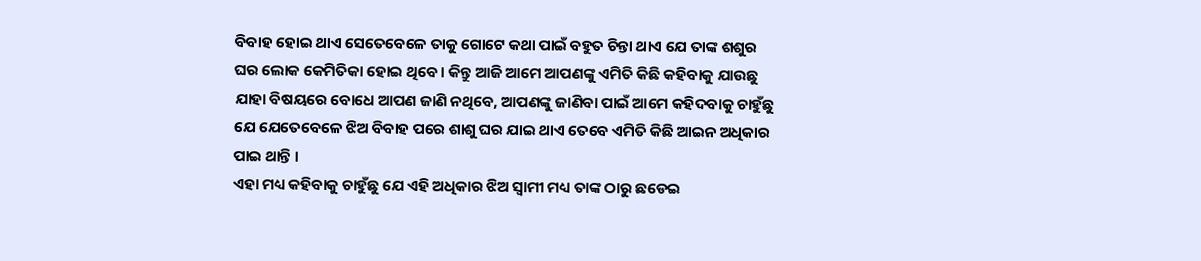ବିବାହ ହୋଇ ଥାଏ ସେତେବେଳେ ତାକୁ ଗୋଟେ କଥା ପାଇଁ ବହୁତ ଚିନ୍ତା ଥାଏ ଯେ ତାଙ୍କ ଶଶୁର ଘର ଲୋକ କେମିତିକା ହୋଇ ଥିବେ । କିନ୍ତୁ ଆଜି ଆମେ ଆପଣଙ୍କୁ ଏମିତି କିଛି କହିବାକୁ ଯାଉଛୁ ଯାହା ବିଷୟରେ ବୋଧେ ଆପଣ ଜାଣି ନଥିବେ, ଆପଣଙ୍କୁ ଜାଣିବା ପାଇଁ ଆମେ କହିଦବାକୁ ଚାହୁଁଛୁ ଯେ ଯେତେବେଳେ ଝିଅ ବିବାହ ପରେ ଶାଶୁ ଘର ଯାଇ ଥାଏ ତେବେ ଏମିତି କିଛି ଆଇନ ଅଧିକାର ପାଇ ଥାନ୍ତି ।
ଏହା ମଧ୍ୟ କହିବାକୁ ଚାହୁଁଛୁ ଯେ ଏହି ଅଧିକାର ଝିଅ ସ୍ଵାମୀ ମଧ୍ୟ ତାଙ୍କ ଠାରୁ ଛଡେଇ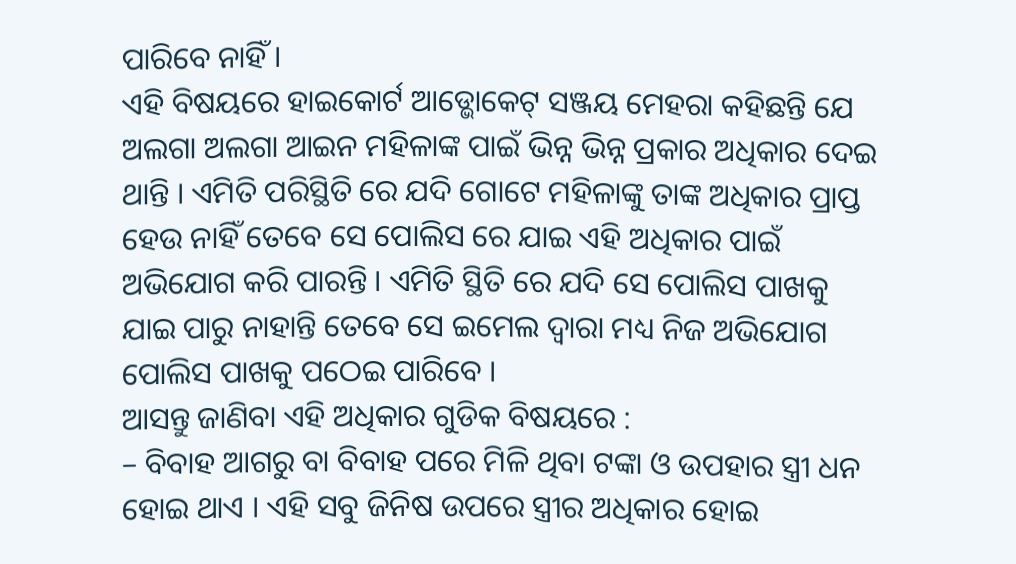ପାରିବେ ନାହିଁ ।
ଏହି ବିଷୟରେ ହାଇକୋର୍ଟ ଆଡ୍ଭୋକେଟ୍ ସଞ୍ଜୟ ମେହରା କହିଛନ୍ତି ଯେ ଅଲଗା ଅଲଗା ଆଇନ ମହିଳାଙ୍କ ପାଇଁ ଭିନ୍ନ ଭିନ୍ନ ପ୍ରକାର ଅଧିକାର ଦେଇ ଥାନ୍ତି । ଏମିତି ପରିସ୍ଥିତି ରେ ଯଦି ଗୋଟେ ମହିଳାଙ୍କୁ ତାଙ୍କ ଅଧିକାର ପ୍ରାପ୍ତ ହେଉ ନାହିଁ ତେବେ ସେ ପୋଲିସ ରେ ଯାଇ ଏହି ଅଧିକାର ପାଇଁ ଅଭିଯୋଗ କରି ପାରନ୍ତି । ଏମିତି ସ୍ଥିତି ରେ ଯଦି ସେ ପୋଲିସ ପାଖକୁ ଯାଇ ପାରୁ ନାହାନ୍ତି ତେବେ ସେ ଇମେଲ ଦ୍ଵାରା ମଧ୍ୟ ନିଜ ଅଭିଯୋଗ ପୋଲିସ ପାଖକୁ ପଠେଇ ପାରିବେ ।
ଆସନ୍ତୁ ଜାଣିବା ଏହି ଅଧିକାର ଗୁଡିକ ବିଷୟରେ :
– ବିବାହ ଆଗରୁ ବା ବିବାହ ପରେ ମିଳି ଥିବା ଟଙ୍କା ଓ ଉପହାର ସ୍ତ୍ରୀ ଧନ ହୋଇ ଥାଏ । ଏହି ସବୁ ଜିନିଷ ଉପରେ ସ୍ତ୍ରୀର ଅଧିକାର ହୋଇ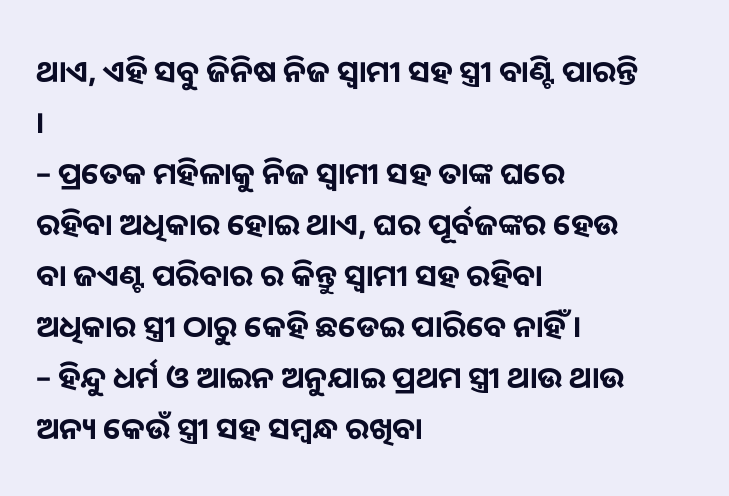ଥାଏ, ଏହି ସବୁ ଜିନିଷ ନିଜ ସ୍ଵାମୀ ସହ ସ୍ତ୍ରୀ ବାଣ୍ଟି ପାରନ୍ତି ।
– ପ୍ରତେକ ମହିଳାକୁ ନିଜ ସ୍ଵାମୀ ସହ ତାଙ୍କ ଘରେ ରହିବା ଅଧିକାର ହୋଇ ଥାଏ, ଘର ପୂର୍ବଜଙ୍କର ହେଉ ବା ଜଏଣ୍ଟ ପରିବାର ର କିନ୍ତୁ ସ୍ଵାମୀ ସହ ରହିବା ଅଧିକାର ସ୍ତ୍ରୀ ଠାରୁ କେହି ଛଡେଇ ପାରିବେ ନାହିଁ ।
– ହିନ୍ଦୁ ଧର୍ମ ଓ ଆଇନ ଅନୁଯାଇ ପ୍ରଥମ ସ୍ତ୍ରୀ ଥାଉ ଥାଉ ଅନ୍ୟ କେଉଁ ସ୍ତ୍ରୀ ସହ ସମ୍ବନ୍ଧ ରଖିବା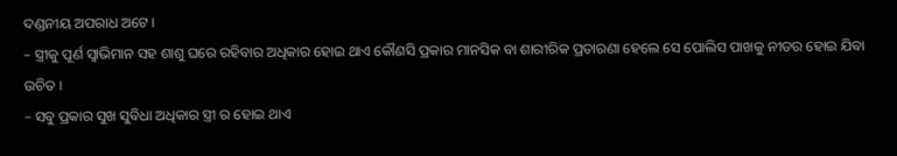ଦଣ୍ଡନୀୟ ଅପରାଧ ଅଟେ ।
– ସ୍ତ୍ରୀକୁ ପୂର୍ଣ ସ୍ଵାଭିମାନ ସହ ଶାଶୁ ଘରେ ରହିବାର ଅଧିକାର ହୋଇ ଥାଏ କୌଣସି ପ୍ରକାର ମାନସିକ ବା ଶାରୀରିକ ପ୍ରତାରଣା ହେଲେ ସେ ପୋଲିସ ପାଖକୁ ନୀଡର ହୋଇ ଯିବା ଉଚିତ ।
– ସବୁ ପ୍ରକାର ସୁଖ ସୁବିଧା ଅଧିକାର ସ୍ତ୍ରୀ ର ହୋଇ ଥାଏ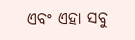ଏବଂ ଏହା ସବୁ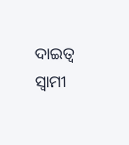ଦାଇତ୍ଵ ସ୍ଵାମୀ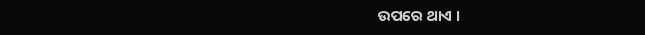ଉପରେ ଥାଏ ।